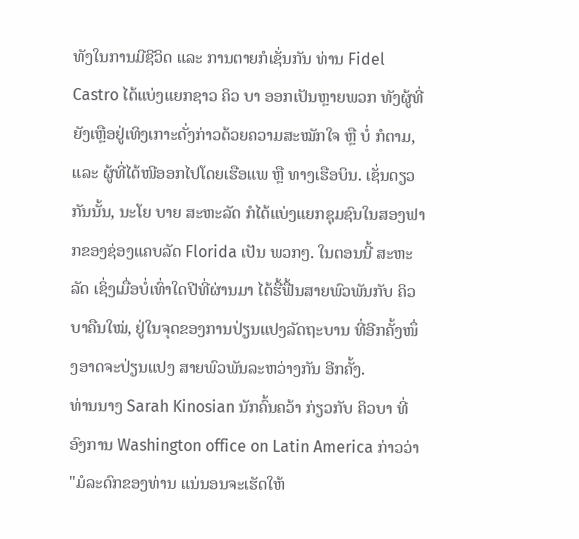ທັງໃນການມີຊີວິດ ແລະ ການຕາຍກໍເຊັ່ນກັນ ທ່ານ Fidel Castro ໄດ້ແບ່ງແຍກຊາວ ຄິວ ບາ ອອກເປັນຫຼາຍພວກ ທັງຜູ້ທີ່ຍັງເຫຼືອຢູ່ເທິງເກາະດັ່ງກ່າວດ້ວຍຄວາມສະໝັກໃຈ ຫຼື ບໍ່ ກໍຕາມ, ແລະ ຜູ້ທີ່ໄດ້ໜີອອກໄປໂດຍເຮືອແພ ຫຼື ທາງເຮືອບິນ. ເຊັ່ນດຽວກັນນັ້ນ, ນະໂຍ ບາຍ ສະຫະລັດ ກໍໄດ້ແບ່ງແຍກຊຸມຊົນໃນສອງຟາກຂອງຊ່ອງແຄບລັດ Florida ເປັນ ພວກໆ. ໃນຕອນນີ້ ສະຫະລັດ ເຊິ່ງເມື່ອບໍ່ເທົ່າໃດປີທີ່ຜ່ານມາ ໄດ້ຮື້ຟື້ນສາຍພົວພັນກັບ ຄິວບາຄືນໃໝ່, ຢູ່ໃນຈຸດຂອງການປ່ຽນແປງລັດຖະບານ ທີ່ອີກຄັ້ງໜຶ່ງອາດຈະປ່ຽນແປງ ສາຍພົວພັນລະຫວ່າງກັນ ອີກຄັ້ງ.
ທ່ານນາງ Sarah Kinosian ນັກຄົ້ນຄວ້າ ກ່ຽວກັບ ຄິວບາ ທີ່ອົງການ Washington office on Latin America ກ່າວວ່າ "ມໍລະດົກຂອງທ່ານ ແນ່ນອນຈະເຮັດໃຫ້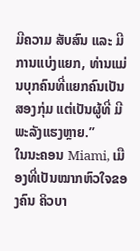ມີຄວາມ ສັບສົນ ແລະ ມີການແບ່ງແຍກ, ທ່ານແມ່ນບຸກຄົນທີ່ແຍກຄົນເປັນສອງກຸ່ມ ແຕ່ເປັນຜູ້ທີ່ ມີພະລັງແຮງຫຼາຍ.”
ໃນນະຄອນ Miami, ເມືອງທີ່ເປັນໝາກຫົວໃຈຂອງຄົນ ຄິວບາ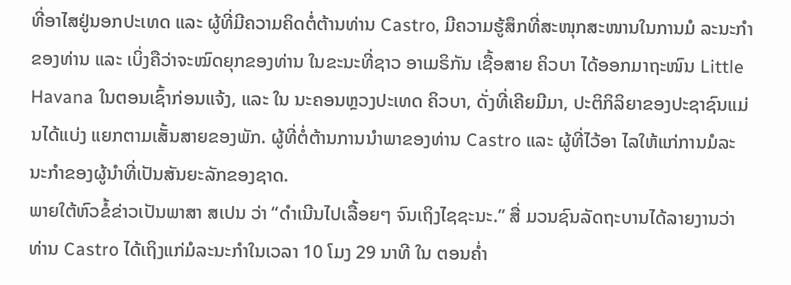ທີ່ອາໄສຢູ່ນອກປະເທດ ແລະ ຜູ້ທີ່ມີຄວາມຄິດຕໍ່ຕ້ານທ່ານ Castro, ມີຄວາມຮູ້ສຶກທີ່ສະໜຸກສະໜານໃນການມໍ ລະນະກຳຂອງທ່ານ ແລະ ເບິ່ງຄືວ່າຈະໝົດຍຸກຂອງທ່ານ ໃນຂະນະທີ່ຊາວ ອາເມຣິກັນ ເຊື້ອສາຍ ຄິວບາ ໄດ້ອອກມາຖະໜົນ Little Havana ໃນຕອນເຊົ້າກ່ອນແຈ້ງ, ແລະ ໃນ ນະຄອນຫຼວງປະເທດ ຄິວບາ, ດັ່ງທີ່ເຄີຍມີມາ, ປະຕິກິລິຍາຂອງປະຊາຊົນແມ່ນໄດ້ແບ່ງ ແຍກຕາມເສັ້ນສາຍຂອງພັກ. ຜູ້ທີ່ຕໍ່ຕ້ານການນຳພາຂອງທ່ານ Castro ແລະ ຜູ້ທີ່ໄວ້ອາ ໄລໃຫ້ແກ່ການມໍລະ ນະກຳຂອງຜູ້ນຳທີ່ເປັນສັນຍະລັກຂອງຊາດ.
ພາຍໃຕ້ຫົວຂໍ້ຂ່າວເປັນພາສາ ສເປນ ວ່າ “ດຳເນີນໄປເລື້ອຍໆ ຈົນເຖິງໄຊຊະນະ.” ສື່ ມວນຊົນລັດຖະບານໄດ້ລາຍງານວ່າ ທ່ານ Castro ໄດ້ເຖິງແກ່ມໍລະນະກຳໃນເວລາ 10 ໂມງ 29 ນາທີ ໃນ ຕອນຄໍ່າ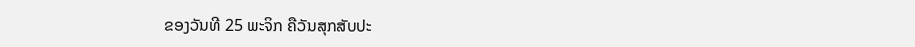ຂອງວັນທີ 25 ພະຈິກ ຄືວັນສຸກສັບປະ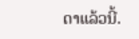ດາແລ້ວນີ້.